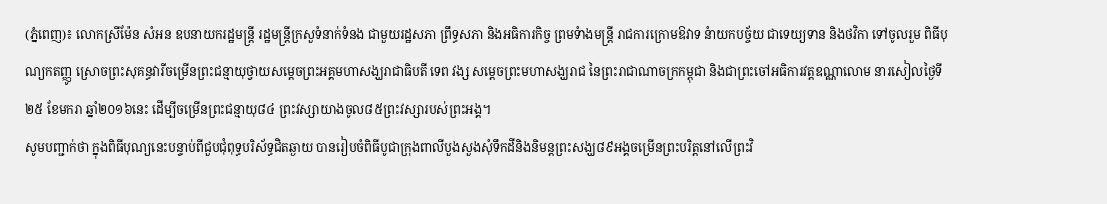(ភ្នំពេញ)៖ លោកស្រីម៉ែន សំអន ឧបនាយករដ្ឋមន្ដ្រី រដ្ឋមន្រ្ដីក្រសួទំនាក់ទំនង ជាមួយរដ្ឋសភា ព្រឹទ្ធសភា និងអធិការកិច្ច ព្រមទំាងមន្ដ្រី រាជការក្រោមឱវាទ នំាយកបច្ច័យ ជាទេយ្យទាន និងថវិកា ទៅចូលរួម ពិធីបុណ្យកតញ្ញូ ស្រោចព្រះសុគន្ធវារីចម្រើនព្រះជន្មាយុថ្វាយសម្តេចព្រះអគ្គមហាសង្ឃរាជាធិបតី ទេព វង្ស សម្តេចព្រះមហាសង្ឃរាជ នៃព្រះរាជាណាចក្រកម្ពុជា និងជាព្រះចៅអធិការវត្តឧណ្ណាលោម នារសៀលថ្ងៃទី ២៥ ខែមករា ឆ្នាំ២០១៦នេះ ដើម្បីចម្រើនព្រះជន្មាយុ៨៤ ព្រះវស្សាយាងចូល៨៥ព្រះវស្សារបស់ព្រះអង្គ។
សូមបញ្ជាក់ថា ក្នុងពិធីបុណ្យនេះបន្ទាប់ពីជួបជុំពុទ្ធបរិស័ទ្ធជិតឆ្ងាយ បានរៀបចំពិធីបូជាក្រុងពាលីបួងសួងសុំទឹកដីនិងនិមន្តព្រះសង្ឃ៨៩អង្គចម្រើនព្រះបរិត្តនៅលើព្រះវិ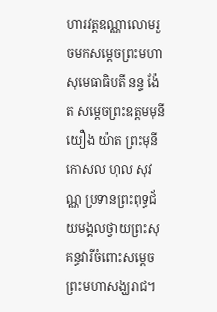ហារវត្តឧណ្ណាលោមរួចមកសម្តេចព្រះមហាសុមេធាធិបតី នន្ទ ង៉ែត សម្តេចព្រះឧត្តមមុនី យឿង យ៉ាត ព្រះមុនីកោសល ហុល សុវណ្ណ ប្រទានព្រះពុទ្ធជ័យមង្គលថ្វាយព្រះសុគន្ធវារីចំពោះសម្តេចព្រះមហាសង្ឃរាជ។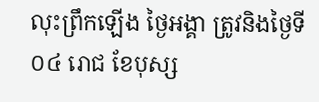លុះព្រឹកឡើង ថ្ងៃអង្គា ត្រូវនិងថ្ងៃទី០៤ រោជ ខែបុស្ស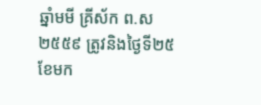ឆ្នាំមមី គ្រីស័ក ព.ស ២៥៥៩ ត្រូវនិងថ្ងៃទី២៥ ខែមក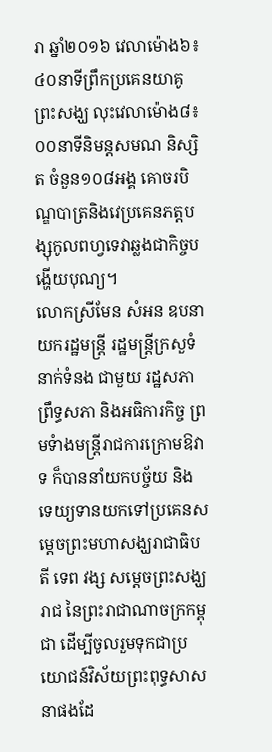រា ឆ្នាំ២០១៦ វេលាម៉ោង៦៖៤០នាទីព្រឹកប្រគេនយាគូព្រះសង្ឃ លុះវេលាម៉ោង៨៖០០នាទីនិមន្តសមណ និស្សិត ចំនួន១០៨អង្គ គោចរបិណ្ឌបាត្រនិងវេប្រគេនភត្តបង្សុកូលពហ្វទេវាឆ្លងជាកិច្ចបង្ហើយបុណ្យ។
លោកស្រីមែន សំអន ឧបនាយករដ្ឋមន្ដ្រី រដ្ឋមន្រ្ដីក្រសួទំនាក់ទំនង ជាមួយ រដ្ឋសភា ព្រឹទ្ធសភា និងអធិការកិច្ច ព្រមទំាងមន្ដ្រីរាជការក្រោមឱវាទ ក៏បាននាំយកបច្ច័យ និងទេយ្យទានយកទៅប្រគេនសម្តេចព្រះមហាសង្ឃរាជាធិបតី ទេព វង្ស សម្តេចព្រះសង្ឃរាជ នៃព្រះរាជាណាចក្រកម្ពុជា ដើម្បីចូលរួមទុកជាប្រយោជន៍វិស័យព្រះពុទ្ធសាសនាផងដែ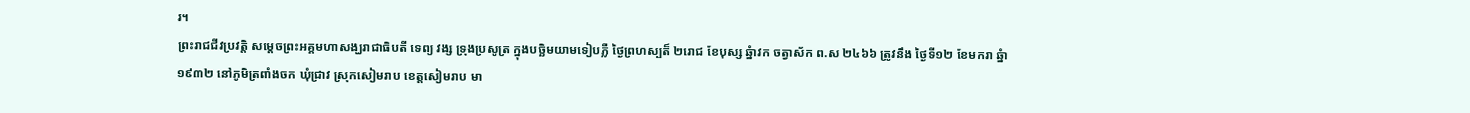រ។
ព្រះរាជជីវប្រវត្ដិ សម្ដេចព្រះអគ្គមហាសង្ឃរាជាធិបតី ទេព្យ វង្ស ទ្រុងប្រសូត្រ ក្នុងបច្ឆិមយាមទៀបភ្លឺ ថ្ងៃព្រហស្បត៏ ២រោជ ខែបុស្ស ឆ្នំាវក ចត្វាស័ក ព.ស ២៤៦៦ ត្រូវនឹង ថ្ងៃទី១២ ខែមករា ឆ្នំា១៩៣២ នៅភូមិត្រពាំងចក ឃុំជ្រាវ ស្រុកសៀមរាប ខេត្ដសៀមរាប មា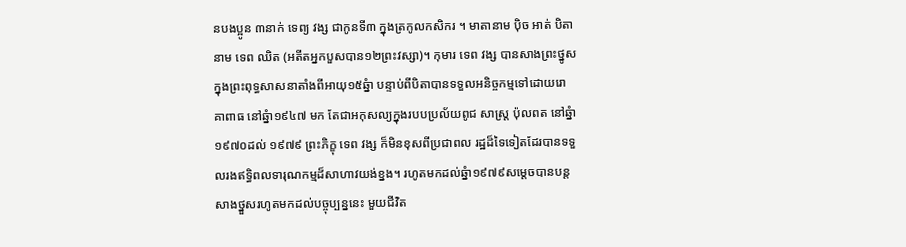នបងប្អូន ៣នាក់ ទេព្យ វង្ស ជាកូនទី៣ ក្នុងត្រកូលកសិករ ។ មាតានាម ប៉ិច អាត់ បិតានាម ទេព ឈិត (អតីតអ្នកបួសបាន១២ព្រះវស្សា)។ កុមារ ទេព វង្ស បានសាងព្រះថ្នូសក្នុងព្រះពុទ្ធសាសនាតាំងពីអាយុ១៥ឆ្នំា បន្ទាប់ពីបិតាបានទទួលអនិច្ចកម្មទៅដោយរោគាពាធ នៅឆ្នំា១៩៤៧ មក តែជាអកុសល្យក្នុងរបបប្រល័យពូជ សាស្រ្ដ ប៉ុលពត នៅឆ្នំា១៩៧០ដល់ ១៩៧៩ ព្រះភិក្ខុ ទេព វង្ស ក៏មិនខុសពីប្រជាពល រដ្ឋដ៏ទៃទៀតដែរបានទទួលរងឥទ្ធិពលទារុណកម្មដ៏សាហាវយង់ខ្នង។ រហូតមកដល់ឆ្នំា១៩៧៩សម្ដេចបានបន្ដសាងថ្នួសរហូតមកដល់បច្ចុប្បន្ននេះ មួយជីវិត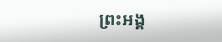ព្រះអង្គ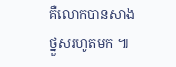គឺលោកបានសាងថ្នួសរហូតមក ៕